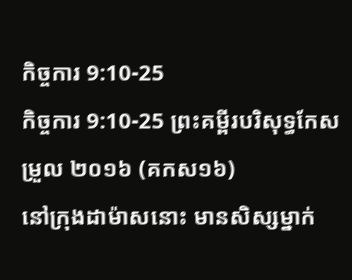កិច្ចការ 9:10-25
កិច្ចការ 9:10-25 ព្រះគម្ពីរបរិសុទ្ធកែសម្រួល ២០១៦ (គកស១៦)
នៅក្រុងដាម៉ាសនោះ មានសិស្សម្នាក់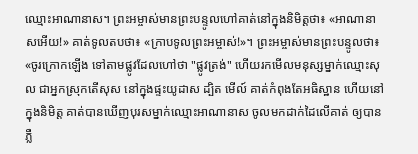ឈ្មោះអាណានាស។ ព្រះអម្ចាស់មានព្រះបន្ទូលហៅគាត់នៅក្នុងនិមិត្តថា៖ «អាណានាសអើយ!» គាត់ទូលតបថា៖ «ក្រាបទូលព្រះអម្ចាស់!»។ ព្រះអម្ចាស់មានព្រះបន្ទូលថា៖ «ចូរក្រោកឡើង ទៅតាមផ្លូវដែលហៅថា "ផ្លូវត្រង់" ហើយរកមើលមនុស្សម្នាក់ឈ្មោះសុល ជាអ្នកស្រុកតើសុស នៅក្នុងផ្ទះយូដាស ដ្បិត មើល៍ គាត់កំពុងតែអធិស្ឋាន ហើយនៅក្នុងនិមិត្ត គាត់បានឃើញបុរសម្នាក់ឈ្មោះអាណានាស ចូលមកដាក់ដៃលើគាត់ ឲ្យបានភ្លឺ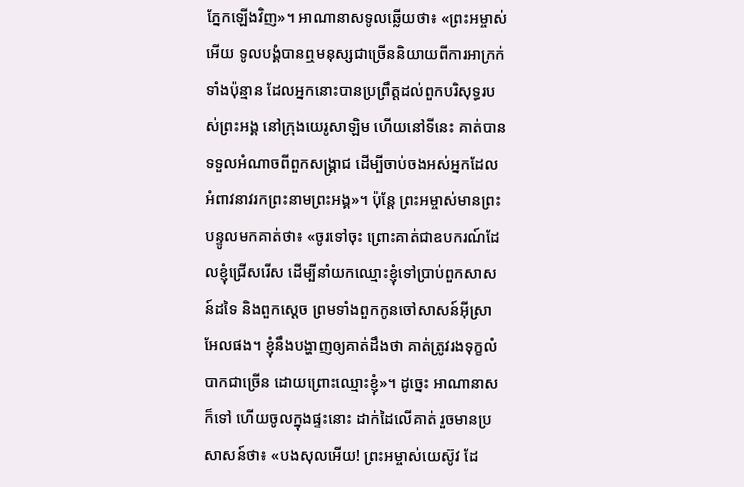ភ្នែកឡើងវិញ»។ អាណានាសទូលឆ្លើយថា៖ «ព្រះអម្ចាស់អើយ ទូលបង្គំបានឮមនុស្សជាច្រើននិយាយពីការអាក្រក់ទាំងប៉ុន្មាន ដែលអ្នកនោះបានប្រព្រឹត្តដល់ពួកបរិសុទ្ធរបស់ព្រះអង្គ នៅក្រុងយេរូសាឡិម ហើយនៅទីនេះ គាត់បានទទួលអំណាចពីពួកសង្គ្រាជ ដើម្បីចាប់ចងអស់អ្នកដែលអំពាវនាវរកព្រះនាមព្រះអង្គ»។ ប៉ុន្តែ ព្រះអម្ចាស់មានព្រះបន្ទូលមកគាត់ថា៖ «ចូរទៅចុះ ព្រោះគាត់ជាឧបករណ៍ដែលខ្ញុំជ្រើសរើស ដើម្បីនាំយកឈ្មោះខ្ញុំទៅប្រាប់ពួកសាសន៍ដទៃ និងពួកស្តេច ព្រមទាំងពួកកូនចៅសាសន៍អ៊ីស្រាអែលផង។ ខ្ញុំនឹងបង្ហាញឲ្យគាត់ដឹងថា គាត់ត្រូវរងទុក្ខលំបាកជាច្រើន ដោយព្រោះឈ្មោះខ្ញុំ»។ ដូច្នេះ អាណានាសក៏ទៅ ហើយចូលក្នុងផ្ទះនោះ ដាក់ដៃលើគាត់ រួចមានប្រសាសន៍ថា៖ «បងសុលអើយ! ព្រះអម្ចាស់យេស៊ូវ ដែ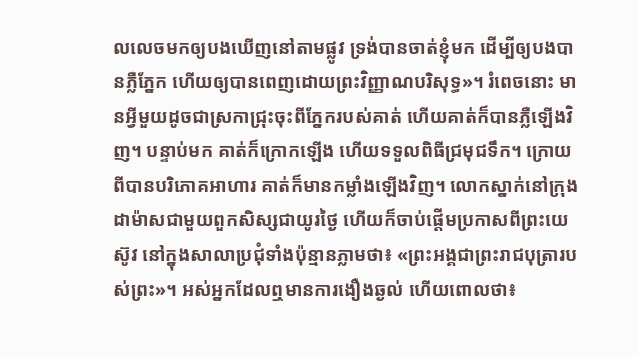លលេចមកឲ្យបងឃើញនៅតាមផ្លូវ ទ្រង់បានចាត់ខ្ញុំមក ដើម្បីឲ្យបងបានភ្លឺភ្នែក ហើយឲ្យបានពេញដោយព្រះវិញ្ញាណបរិសុទ្ធ»។ រំពេចនោះ មានអ្វីមួយដូចជាស្រកាជ្រុះចុះពីភ្នែករបស់គាត់ ហើយគាត់ក៏បានភ្លឺឡើងវិញ។ បន្ទាប់មក គាត់ក៏ក្រោកឡើង ហើយទទួលពិធីជ្រមុជទឹក។ ក្រោយពីបានបរិភោគអាហារ គាត់ក៏មានកម្លាំងឡើងវិញ។ លោកស្នាក់នៅក្រុងដាម៉ាសជាមួយពួកសិស្សជាយូរថ្ងៃ ហើយក៏ចាប់ផ្តើមប្រកាសពីព្រះយេស៊ូវ នៅក្នុងសាលាប្រជុំទាំងប៉ុន្មានភ្លាមថា៖ «ព្រះអង្គជាព្រះរាជបុត្រារបស់ព្រះ»។ អស់អ្នកដែលឮមានការងឿងឆ្ងល់ ហើយពោលថា៖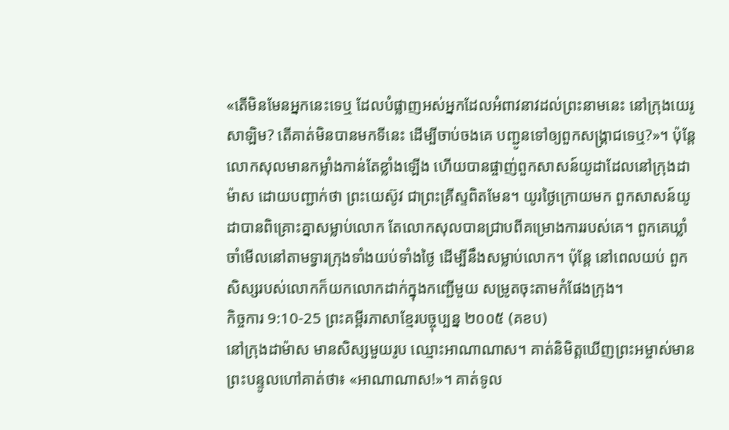«តើមិនមែនអ្នកនេះទេឬ ដែលបំផ្លាញអស់អ្នកដែលអំពាវនាវដល់ព្រះនាមនេះ នៅក្រុងយេរូសាឡិម? តើគាត់មិនបានមកទីនេះ ដើម្បីចាប់ចងគេ បញ្ជូនទៅឲ្យពួកសង្គ្រាជទេឬ?»។ ប៉ុន្ដែ លោកសុលមានកម្លាំងកាន់តែខ្លាំងឡើង ហើយបានផ្ចាញ់ពួកសាសន៍យូដាដែលនៅក្រុងដាម៉ាស ដោយបញ្ជាក់ថា ព្រះយេស៊ូវ ជាព្រះគ្រីស្ទពិតមែន។ យូរថ្ងៃក្រោយមក ពួកសាសន៍យូដាបានពិគ្រោះគ្នាសម្លាប់លោក តែលោកសុលបានជ្រាបពីគម្រោងការរបស់គេ។ ពួកគេឃ្លាំចាំមើលនៅតាមទ្វារក្រុងទាំងយប់ទាំងថ្ងៃ ដើម្បីនឹងសម្លាប់លោក។ ប៉ុន្ដែ នៅពេលយប់ ពួកសិស្សរបស់លោកក៏យកលោកដាក់ក្នុងកញ្ជើមួយ សម្រូតចុះតាមកំផែងក្រុង។
កិច្ចការ 9:10-25 ព្រះគម្ពីរភាសាខ្មែរបច្ចុប្បន្ន ២០០៥ (គខប)
នៅក្រុងដាម៉ាស មានសិស្សមួយរូប ឈ្មោះអាណាណាស។ គាត់និមិត្តឃើញព្រះអម្ចាស់មានព្រះបន្ទូលហៅគាត់ថា៖ «អាណាណាស!»។ គាត់ទូល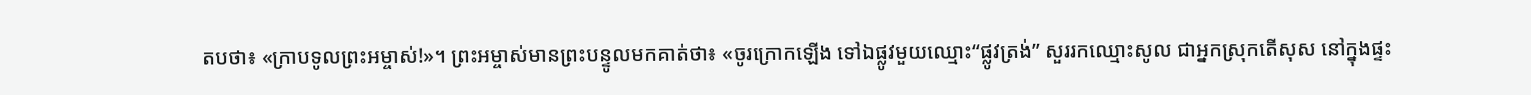តបថា៖ «ក្រាបទូលព្រះអម្ចាស់!»។ ព្រះអម្ចាស់មានព្រះបន្ទូលមកគាត់ថា៖ «ចូរក្រោកឡើង ទៅឯផ្លូវមួយឈ្មោះ“ផ្លូវត្រង់” សួររកឈ្មោះសូល ជាអ្នកស្រុកតើសុស នៅក្នុងផ្ទះ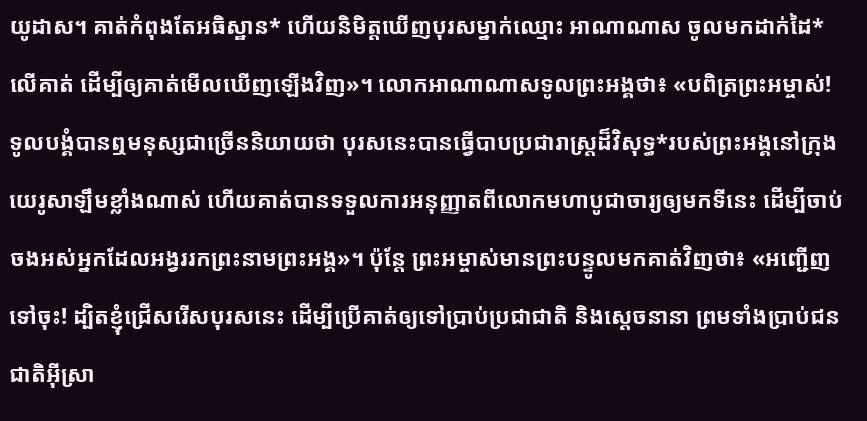យូដាស។ គាត់កំពុងតែអធិស្ឋាន* ហើយនិមិត្តឃើញបុរសម្នាក់ឈ្មោះ អាណាណាស ចូលមកដាក់ដៃ*លើគាត់ ដើម្បីឲ្យគាត់មើលឃើញឡើងវិញ»។ លោកអាណាណាសទូលព្រះអង្គថា៖ «បពិត្រព្រះអម្ចាស់! ទូលបង្គំបានឮមនុស្សជាច្រើននិយាយថា បុរសនេះបានធ្វើបាបប្រជារាស្ត្រដ៏វិសុទ្ធ*របស់ព្រះអង្គនៅក្រុងយេរូសាឡឹមខ្លាំងណាស់ ហើយគាត់បានទទួលការអនុញ្ញាតពីលោកមហាបូជាចារ្យឲ្យមកទីនេះ ដើម្បីចាប់ចងអស់អ្នកដែលអង្វររកព្រះនាមព្រះអង្គ»។ ប៉ុន្តែ ព្រះអម្ចាស់មានព្រះបន្ទូលមកគាត់វិញថា៖ «អញ្ជើញទៅចុះ! ដ្បិតខ្ញុំជ្រើសរើសបុរសនេះ ដើម្បីប្រើគាត់ឲ្យទៅប្រាប់ប្រជាជាតិ និងស្ដេចនានា ព្រមទាំងប្រាប់ជនជាតិអ៊ីស្រា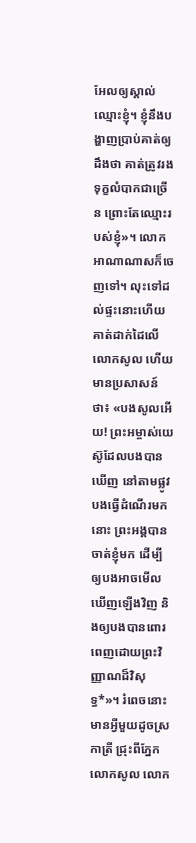អែលឲ្យស្គាល់ឈ្មោះខ្ញុំ។ ខ្ញុំនឹងបង្ហាញប្រាប់គាត់ឲ្យដឹងថា គាត់ត្រូវរងទុក្ខលំបាកជាច្រើន ព្រោះតែឈ្មោះរបស់ខ្ញុំ»។ លោកអាណាណាសក៏ចេញទៅ។ លុះទៅដល់ផ្ទះនោះហើយ គាត់ដាក់ដៃលើលោកសូល ហើយមានប្រសាសន៍ថា៖ «បងសូលអើយ! ព្រះអម្ចាស់យេស៊ូដែលបងបានឃើញ នៅតាមផ្លូវបងធ្វើដំណើរមកនោះ ព្រះអង្គបានចាត់ខ្ញុំមក ដើម្បីឲ្យបងអាចមើលឃើញឡើងវិញ និងឲ្យបងបានពោរពេញដោយព្រះវិញ្ញាណដ៏វិសុទ្ធ*»។ រំពេចនោះ មានអ្វីមួយដូចស្រកាត្រី ជ្រុះពីភ្នែកលោកសូល លោក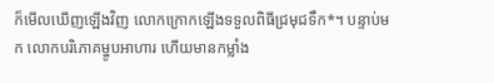ក៏មើលឃើញឡើងវិញ លោកក្រោកឡើងទទួលពិធីជ្រមុជទឹក*។ បន្ទាប់មក លោកបរិភោគម្ហូបអាហារ ហើយមានកម្លាំង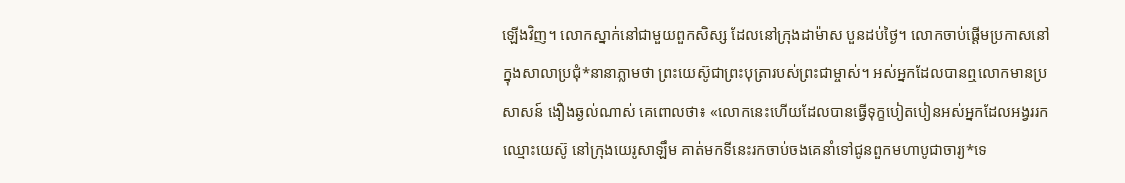ឡើងវិញ។ លោកស្នាក់នៅជាមួយពួកសិស្ស ដែលនៅក្រុងដាម៉ាស បួនដប់ថ្ងៃ។ លោកចាប់ផ្ដើមប្រកាសនៅក្នុងសាលាប្រជុំ*នានាភ្លាមថា ព្រះយេស៊ូជាព្រះបុត្រារបស់ព្រះជាម្ចាស់។ អស់អ្នកដែលបានឮលោកមានប្រសាសន៍ ងឿងឆ្ងល់ណាស់ គេពោលថា៖ «លោកនេះហើយដែលបានធ្វើទុក្ខបៀតបៀនអស់អ្នកដែលអង្វររកឈ្មោះយេស៊ូ នៅក្រុងយេរូសាឡឹម គាត់មកទីនេះរកចាប់ចងគេនាំទៅជូនពួកមហាបូជាចារ្យ*ទេ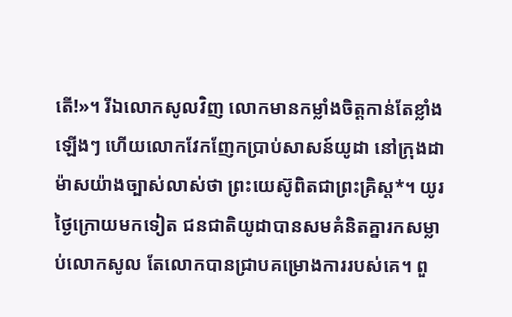តើ!»។ រីឯលោកសូលវិញ លោកមានកម្លាំងចិត្តកាន់តែខ្លាំងឡើងៗ ហើយលោកវែកញែកប្រាប់សាសន៍យូដា នៅក្រុងដាម៉ាសយ៉ាងច្បាស់លាស់ថា ព្រះយេស៊ូពិតជាព្រះគ្រិស្ត*។ យូរថ្ងៃក្រោយមកទៀត ជនជាតិយូដាបានសមគំនិតគ្នារកសម្លាប់លោកសូល តែលោកបានជ្រាបគម្រោងការរបស់គេ។ ពួ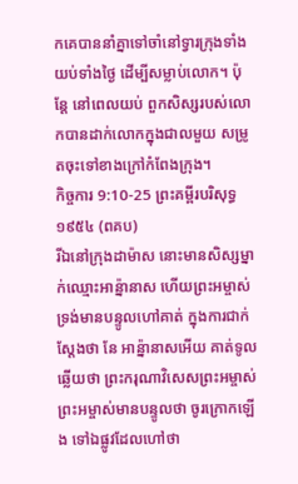កគេបាននាំគ្នាទៅចាំនៅទ្វារក្រុងទាំងយប់ទាំងថ្ងៃ ដើម្បីសម្លាប់លោក។ ប៉ុន្តែ នៅពេលយប់ ពួកសិស្សរបស់លោកបានដាក់លោកក្នុងជាលមួយ សម្រូតចុះទៅខាងក្រៅកំពែងក្រុង។
កិច្ចការ 9:10-25 ព្រះគម្ពីរបរិសុទ្ធ ១៩៥៤ (ពគប)
រីឯនៅក្រុងដាម៉ាស នោះមានសិស្សម្នាក់ឈ្មោះអាន៉្នានាស ហើយព្រះអម្ចាស់ទ្រង់មានបន្ទូលហៅគាត់ ក្នុងការជាក់ស្តែងថា នែ អាន៉្នានាសអើយ គាត់ទូលឆ្លើយថា ព្រះករុណាវិសេសព្រះអម្ចាស់ ព្រះអម្ចាស់មានបន្ទូលថា ចូរក្រោកឡើង ទៅឯផ្លូវដែលហៅថា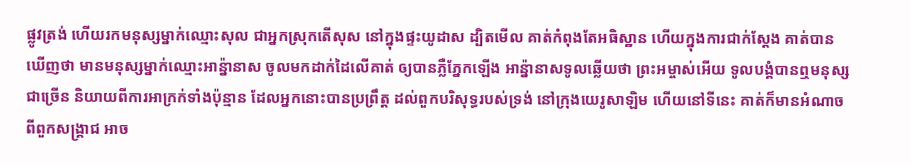ផ្លូវត្រង់ ហើយរកមនុស្សម្នាក់ឈ្មោះសុល ជាអ្នកស្រុកតើសុស នៅក្នុងផ្ទះយូដាស ដ្បិតមើល គាត់កំពុងតែអធិស្ឋាន ហើយក្នុងការជាក់ស្តែង គាត់បានឃើញថា មានមនុស្សម្នាក់ឈ្មោះអាន៉្នានាស ចូលមកដាក់ដៃលើគាត់ ឲ្យបានភ្លឺភ្នែកឡើង អាន៉្នានាសទូលឆ្លើយថា ព្រះអម្ចាស់អើយ ទូលបង្គំបានឮមនុស្សជាច្រើន និយាយពីការអាក្រក់ទាំងប៉ុន្មាន ដែលអ្នកនោះបានប្រព្រឹត្ត ដល់ពួកបរិសុទ្ធរបស់ទ្រង់ នៅក្រុងយេរូសាឡិម ហើយនៅទីនេះ គាត់ក៏មានអំណាចពីពួកសង្គ្រាជ អាច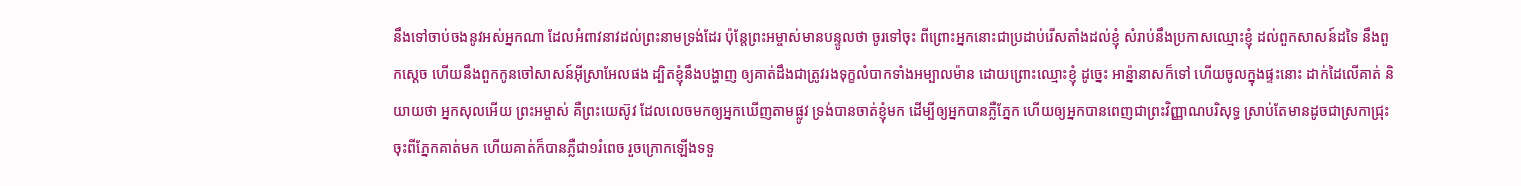នឹងទៅចាប់ចងនូវអស់អ្នកណា ដែលអំពាវនាវដល់ព្រះនាមទ្រង់ដែរ ប៉ុន្តែព្រះអម្ចាស់មានបន្ទូលថា ចូរទៅចុះ ពីព្រោះអ្នកនោះជាប្រដាប់រើសតាំងដល់ខ្ញុំ សំរាប់នឹងប្រកាសឈ្មោះខ្ញុំ ដល់ពួកសាសន៍ដទៃ នឹងពួកស្តេច ហើយនឹងពួកកូនចៅសាសន៍អ៊ីស្រាអែលផង ដ្បិតខ្ញុំនឹងបង្ហាញ ឲ្យគាត់ដឹងជាត្រូវរងទុក្ខលំបាកទាំងអម្បាលម៉ាន ដោយព្រោះឈ្មោះខ្ញុំ ដូច្នេះ អាន៉្នានាសក៏ទៅ ហើយចូលក្នុងផ្ទះនោះ ដាក់ដៃលើគាត់ និយាយថា អ្នកសុលអើយ ព្រះអម្ចាស់ គឺព្រះយេស៊ូវ ដែលលេចមកឲ្យអ្នកឃើញតាមផ្លូវ ទ្រង់បានចាត់ខ្ញុំមក ដើម្បីឲ្យអ្នកបានភ្លឺភ្នែក ហើយឲ្យអ្នកបានពេញជាព្រះវិញ្ញាណបរិសុទ្ធ ស្រាប់តែមានដូចជាស្រកាជ្រុះចុះពីភ្នែកគាត់មក ហើយគាត់ក៏បានភ្លឺជា១រំពេច រួចក្រោកឡើងទទួ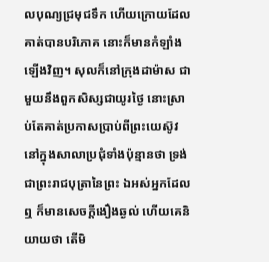លបុណ្យជ្រមុជទឹក ហើយក្រោយដែលគាត់បានបរិភោគ នោះក៏មានកំឡាំងឡើងវិញ។ សុលក៏នៅក្រុងដាម៉ាស ជាមួយនឹងពួកសិស្សជាយូរថ្ងៃ នោះស្រាប់តែគាត់ប្រកាសប្រាប់ពីព្រះយេស៊ូវ នៅក្នុងសាលាប្រជុំទាំងប៉ុន្មានថា ទ្រង់ជាព្រះរាជបុត្រានៃព្រះ ឯអស់អ្នកដែលឮ ក៏មានសេចក្ដីងឿងឆ្ងល់ ហើយគេនិយាយថា តើមិ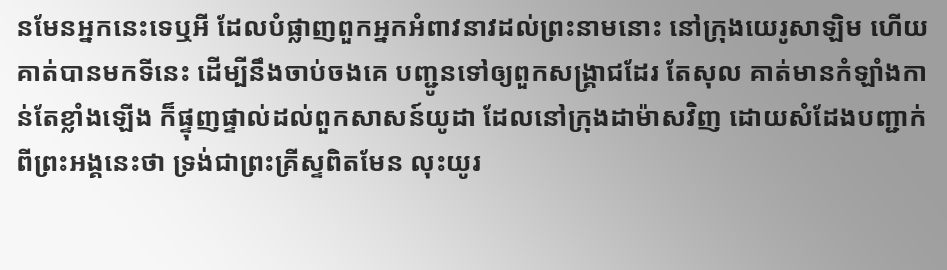នមែនអ្នកនេះទេឬអី ដែលបំផ្លាញពួកអ្នកអំពាវនាវដល់ព្រះនាមនោះ នៅក្រុងយេរូសាឡិម ហើយគាត់បានមកទីនេះ ដើម្បីនឹងចាប់ចងគេ បញ្ជូនទៅឲ្យពួកសង្គ្រាជដែរ តែសុល គាត់មានកំឡាំងកាន់តែខ្លាំងឡើង ក៏ផ្ទុញផ្ទាល់ដល់ពួកសាសន៍យូដា ដែលនៅក្រុងដាម៉ាសវិញ ដោយសំដែងបញ្ជាក់ពីព្រះអង្គនេះថា ទ្រង់ជាព្រះគ្រីស្ទពិតមែន លុះយូរ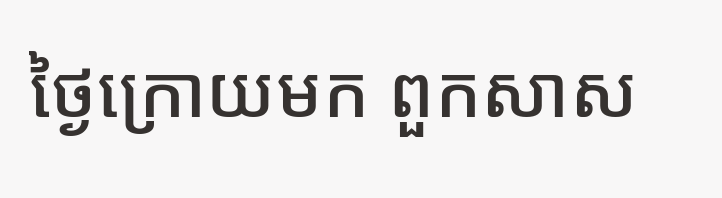ថ្ងៃក្រោយមក ពួកសាស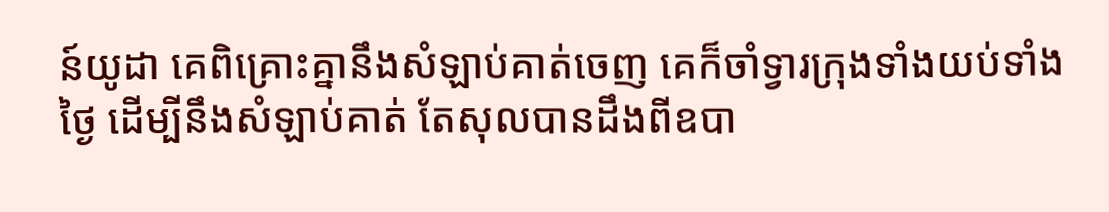ន៍យូដា គេពិគ្រោះគ្នានឹងសំឡាប់គាត់ចេញ គេក៏ចាំទ្វារក្រុងទាំងយប់ទាំងថ្ងៃ ដើម្បីនឹងសំឡាប់គាត់ តែសុលបានដឹងពីឧបា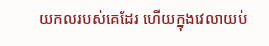យកលរបស់គេដែរ ហើយក្នុងវេលាយប់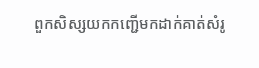ពួកសិស្សយកកញ្ជើមកដាក់គាត់សំរូ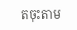តចុះតាម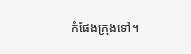កំផែងក្រុងទៅ។